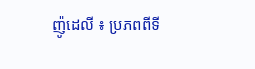ញ៉ូដេលី ៖ ប្រភពពីទី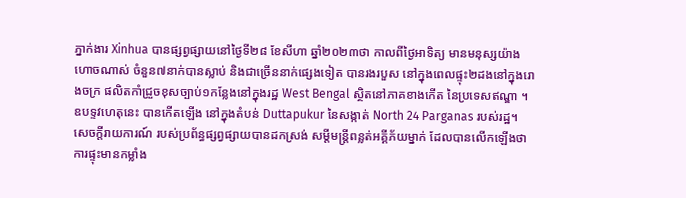ភ្នាក់ងារ Xinhua បានផ្សព្វផ្សាយនៅថ្ងៃទី២៨ ខែសីហា ឆ្នាំ២០២៣ថា កាលពីថ្ងៃអាទិត្យ មានមនុស្សយ៉ាងហោចណាស់ ចំនួន៧នាក់បានស្លាប់ និងជាច្រើននាក់ផ្សេងទៀត បានរងរបួស នៅក្នុងពេលផ្ទុះ២ដងនៅក្នុងរោងចក្រ ផលិតកាំជ្រួចខុសច្បាប់១កន្លែងនៅក្នុងរដ្ឋ West Bengal ស្ថិតនៅភាគខាងកើត នៃប្រទេសឥណ្ឌា ។
ឧបទ្ទវហេតុនេះ បានកើតឡើង នៅក្នុងតំបន់ Duttapukur នៃសង្កាត់ North 24 Parganas របស់រដ្ឋ។
សេចក្តីរាយការណ៍ របស់ប្រព័ន្ធផ្សព្វផ្សាយបានដកស្រង់ សម្តីមន្ត្រីពន្លត់អគ្គីភ័យម្នាក់ ដែលបានលើកឡើងថា ការផ្ទុះមានកម្លាំង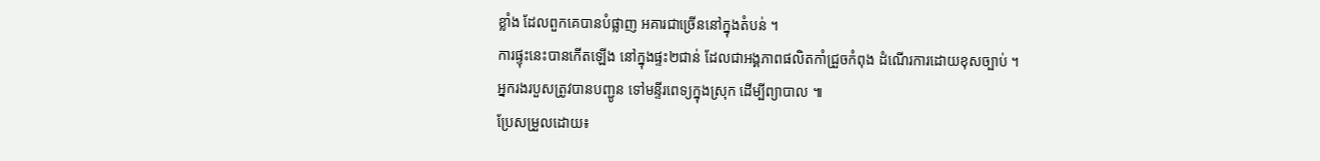ខ្លាំង ដែលពួកគេបានបំផ្លាញ អគារជាច្រើននៅក្នុងតំបន់ ។
ការផ្ទុះនេះបានកើតឡើង នៅក្នុងផ្ទះ២ជាន់ ដែលជាអង្គភាពផលិតកាំជ្រួចកំពុង ដំណើរការដោយខុសច្បាប់ ។
អ្នករងរបួសត្រូវបានបញ្ជូន ទៅមន្ទីរពេទ្យក្នុងស្រុក ដើម្បីព្យាបាល ៕
ប្រែសម្រួលដោយ៖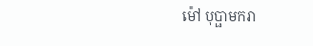ម៉ៅ បុប្ផាមករា